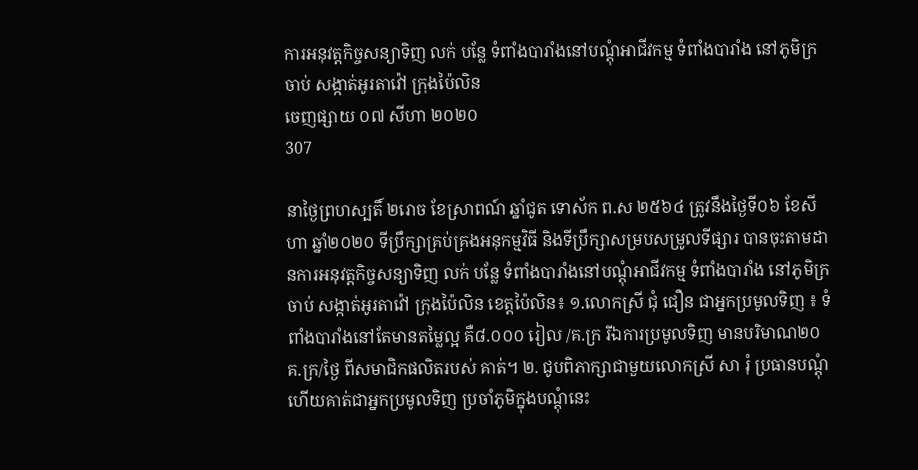ការអនុវត្តកិច្ចសន្យាទិញ លក់ បន្លែ ទំពាំងបារាំងនៅបណ្តុំអាជីវកម្ម ទំពាំងបារាំង នៅភូមិក្រចាប់ សង្កាត់អូរតាវ៉ៅ ក្រុងប៉ៃលិន
ចេញផ្សាយ ០៧ សីហា ២០២០
307

នាថ្ងៃព្រហស្បតិ៍ ២រោច ខែស្រាពណ៍ ឆ្នាំជូត ទោស័ក ព.ស ២៥៦៤ ត្រូវនឹងថ្ងៃទី០៦ ខែសីហា ឆ្នាំ២០២០ ទីប្រឹក្សាគ្រប់គ្រងអនុកម្មវិធី និងទីប្រឹក្សាសម្របសម្រូលទីផ្សារ បានចុះតាមដានការអនុវត្តកិច្ចសន្យាទិញ លក់ បន្លែ ទំពាំងបារាំងនៅបណ្តុំអាជីវកម្ម ទំពាំងបារាំង នៅភូមិក្រចាប់ សង្កាត់អូរតាវ៉ៅ ក្រុងប៉ៃលិន ខេត្តប៉ៃលិន៖ ១.លោកស្រី ជុំ ជឿន ជាអ្នកប្រមូលទិញ ៖ ទំពាំងបារាំងនៅតែមានតម្លៃល្អ គឺ៨.០០០ រៀល /គ.ក្រ រីឯការប្រមូលទិញ មានបរិមាណ២០គ.ក្រ/ថ្ងៃ ពីសមាជិកផលិតរបស់ គាត់។ ២. ជូបពិភាក្សាជាមួយលោកស្រី សា រុំ ប្រធានបណ្តុំ ហើយគាត់ជាអ្នកប្រមូលទិញ ប្រចាំភូមិក្នុងបណ្តុំនេះ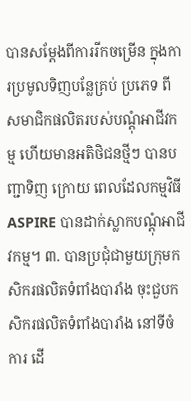បានសម្តែងពីការរីកចម្រើន ក្នុងការប្រមូលទិញបន្លែគ្រប់ ប្រភេទ ពីសមាជិកផលិតរបស់បណ្តុំអាជីវកម្ម ហើយមានអតិថិជនថ្មីៗ បានបញ្ជាទិញ ក្រោយ ពេលដែលកម្មវិធី ASPIRE បានដាក់ស្លាកបណ្តុំអាជីវកម្ម។ ៣. បានប្រជុំជាមួយក្រុមកសិករផលិតទំពាំងបារាំង ចុះជួបកសិករផលិតទំពាំងបារាំង នៅទីចំការ ដើ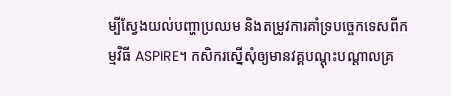ម្បីស្វែងយល់បញ្ហាប្រឈម និងតម្រូវការគាំទ្របច្ចេកទេសពីកម្មវិធី ASPIRE។ កសិករស្នើសុំឲ្យមានវគ្គបណ្តុះបណ្តាលគ្រ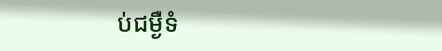ប់ជម្ងឺទំ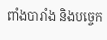ពាំងបារាំង និងបច្ចេក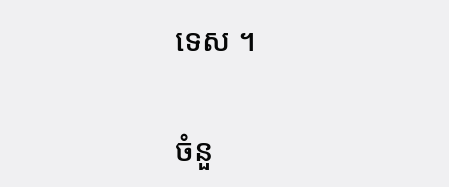ទេស ។

ចំនួ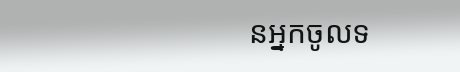នអ្នកចូលទ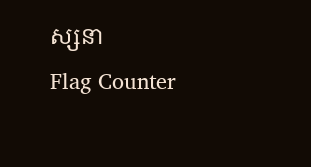ស្សនា
Flag Counter